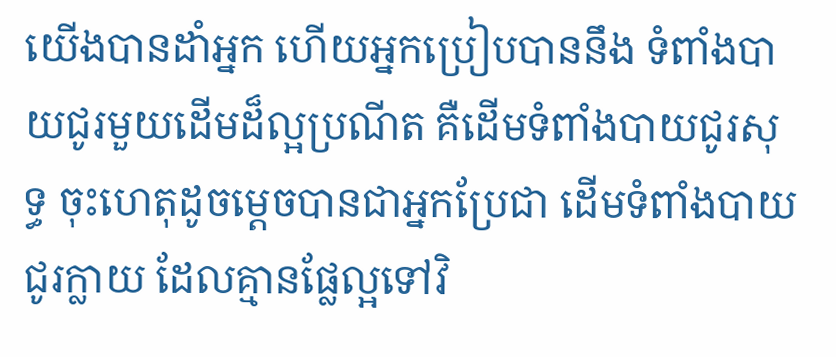យើងបានដាំអ្នក ហើយអ្នកប្រៀបបាននឹង ទំពាំងបាយជូរមួយដើមដ៏ល្អប្រណីត គឺដើមទំពាំងបាយជូរសុទ្ធ ចុះហេតុដូចម្ដេចបានជាអ្នកប្រែជា ដើមទំពាំងបាយជូរក្លាយ ដែលគ្មានផ្លែល្អទៅវិ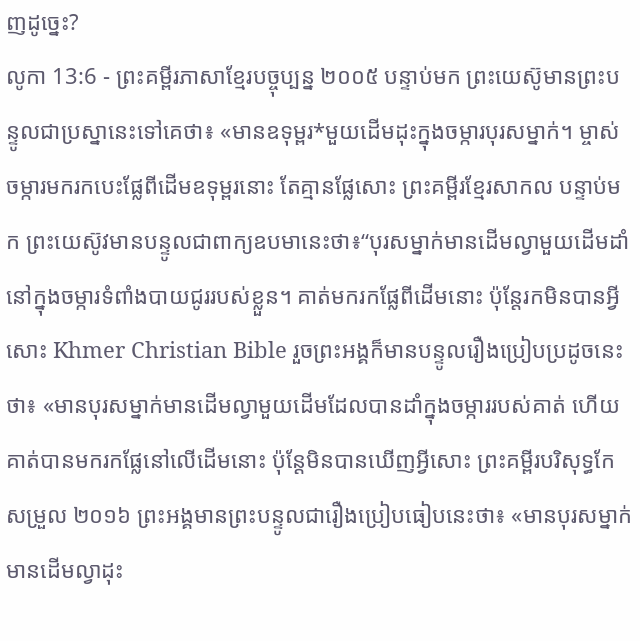ញដូច្នេះ?
លូកា 13:6 - ព្រះគម្ពីរភាសាខ្មែរបច្ចុប្បន្ន ២០០៥ បន្ទាប់មក ព្រះយេស៊ូមានព្រះបន្ទូលជាប្រស្នានេះទៅគេថា៖ «មានឧទុម្ពរ*មួយដើមដុះក្នុងចម្ការបុរសម្នាក់។ ម្ចាស់ចម្ការមករកបេះផ្លែពីដើមឧទុម្ពរនោះ តែគ្មានផ្លែសោះ ព្រះគម្ពីរខ្មែរសាកល បន្ទាប់មក ព្រះយេស៊ូវមានបន្ទូលជាពាក្យឧបមានេះថា៖“បុរសម្នាក់មានដើមល្វាមួយដើមដាំនៅក្នុងចម្ការទំពាំងបាយជូររបស់ខ្លួន។ គាត់មករកផ្លែពីដើមនោះ ប៉ុន្តែរកមិនបានអ្វីសោះ Khmer Christian Bible រួចព្រះអង្គក៏មានបន្ទូលរឿងប្រៀបប្រដូចនេះថា៖ «មានបុរសម្នាក់មានដើមល្វាមួយដើមដែលបានដាំក្នុងចម្ការរបស់គាត់ ហើយគាត់បានមករកផ្លែនៅលើដើមនោះ ប៉ុន្ដែមិនបានឃើញអ្វីសោះ ព្រះគម្ពីរបរិសុទ្ធកែសម្រួល ២០១៦ ព្រះអង្គមានព្រះបន្ទូលជារឿងប្រៀបធៀបនេះថា៖ «មានបុរសម្នាក់ មានដើមល្វាដុះ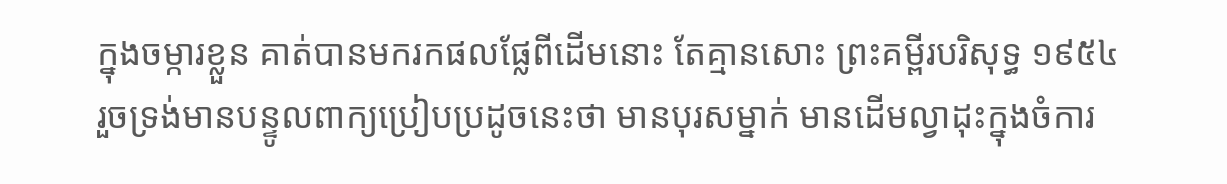ក្នុងចម្ការខ្លួន គាត់បានមករកផលផ្លែពីដើមនោះ តែគ្មានសោះ ព្រះគម្ពីរបរិសុទ្ធ ១៩៥៤ រួចទ្រង់មានបន្ទូលពាក្យប្រៀបប្រដូចនេះថា មានបុរសម្នាក់ មានដើមល្វាដុះក្នុងចំការ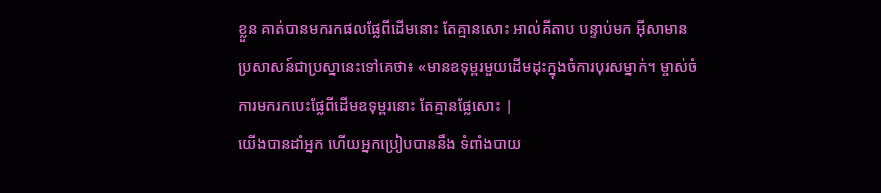ខ្លួន គាត់បានមករកផលផ្លែពីដើមនោះ តែគ្មានសោះ អាល់គីតាប បន្ទាប់មក អ៊ីសាមានប្រសាសន៍ជាប្រស្នានេះទៅគេថា៖ «មានឧទុម្ពរមួយដើមដុះក្នុងចំការបុរសម្នាក់។ ម្ចាស់ចំការមករកបេះផ្លែពីដើមឧទុម្ពរនោះ តែគ្មានផ្លែសោះ |
យើងបានដាំអ្នក ហើយអ្នកប្រៀបបាននឹង ទំពាំងបាយ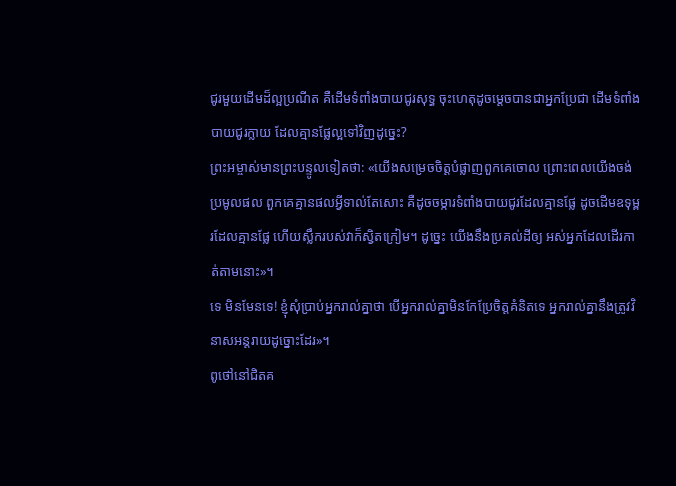ជូរមួយដើមដ៏ល្អប្រណីត គឺដើមទំពាំងបាយជូរសុទ្ធ ចុះហេតុដូចម្ដេចបានជាអ្នកប្រែជា ដើមទំពាំងបាយជូរក្លាយ ដែលគ្មានផ្លែល្អទៅវិញដូច្នេះ?
ព្រះអម្ចាស់មានព្រះបន្ទូលទៀតថា: «យើងសម្រេចចិត្តបំផ្លាញពួកគេចោល ព្រោះពេលយើងចង់ប្រមូលផល ពួកគេគ្មានផលអ្វីទាល់តែសោះ គឺដូចចម្ការទំពាំងបាយជូរដែលគ្មានផ្លែ ដូចដើមឧទុម្ពរដែលគ្មានផ្លែ ហើយស្លឹករបស់វាក៏ស្វិតក្រៀម។ ដូច្នេះ យើងនឹងប្រគល់ដីឲ្យ អស់អ្នកដែលដើរកាត់តាមនោះ»។
ទេ មិនមែនទេ! ខ្ញុំសុំប្រាប់អ្នករាល់គ្នាថា បើអ្នករាល់គ្នាមិនកែប្រែចិត្តគំនិតទេ អ្នករាល់គ្នានឹងត្រូវវិនាសអន្តរាយដូច្នោះដែរ»។
ពូថៅនៅជិតគ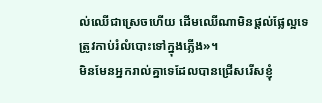ល់ឈើជាស្រេចហើយ ដើមឈើណាមិនផ្ដល់ផ្លែល្អទេ ត្រូវកាប់រំលំបោះទៅក្នុងភ្លើង»។
មិនមែនអ្នករាល់គ្នាទេដែលបានជ្រើសរើសខ្ញុំ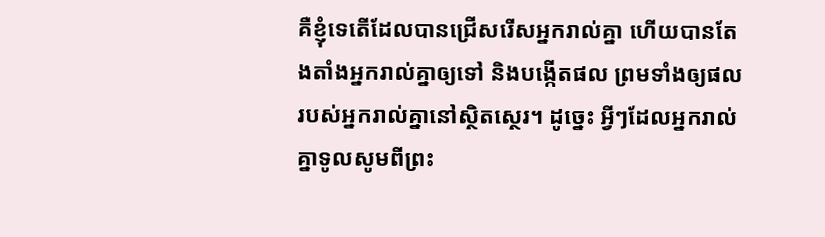គឺខ្ញុំទេតើដែលបានជ្រើសរើសអ្នករាល់គ្នា ហើយបានតែងតាំងអ្នករាល់គ្នាឲ្យទៅ និងបង្កើតផល ព្រមទាំងឲ្យផលរបស់អ្នករាល់គ្នានៅស្ថិតស្ថេរ។ ដូច្នេះ អ្វីៗដែលអ្នករាល់គ្នាទូលសូមពីព្រះ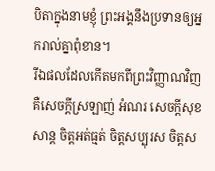បិតាក្នុងនាមខ្ញុំ ព្រះអង្គនឹងប្រទានឲ្យអ្នករាល់គ្នាពុំខាន។
រីឯផលដែលកើតមកពីព្រះវិញ្ញាណវិញ គឺសេចក្ដីស្រឡាញ់ អំណរ សេចក្ដីសុខសាន្ត ចិត្តអត់ធ្មត់ ចិត្តសប្បុរស ចិត្តស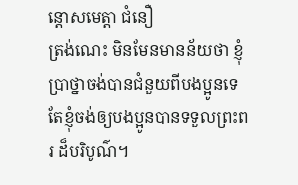ន្ដោសមេត្តា ជំនឿ
ត្រង់ណេះ មិនមែនមានន័យថា ខ្ញុំប្រាថ្នាចង់បានជំនួយពីបងប្អូនទេ តែខ្ញុំចង់ឲ្យបងប្អូនបានទទួលព្រះពរ ដ៏បរិបូណ៌។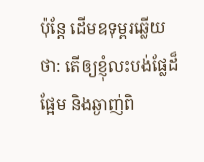ប៉ុន្តែ ដើមឧទុម្ពរឆ្លើយថា: តើឲ្យខ្ញុំលះបង់ផ្លែដ៏ផ្អែម និងឆ្ងាញ់ពិ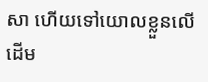សា ហើយទៅយោលខ្លួនលើដើម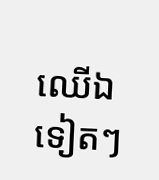ឈើឯទៀតៗ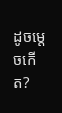ដូចម្ដេចកើត?